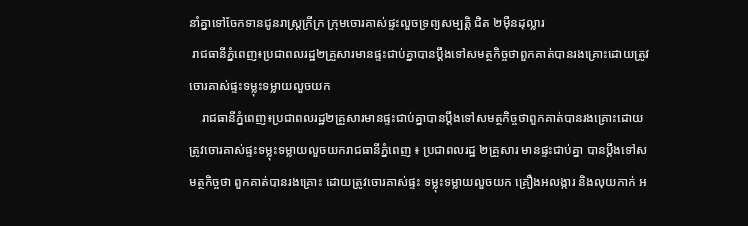នាំគ្នាទៅចែកទានជូនរាស្ត្រក្រីក្រ ក្រុមចោរគាស់ផ្ទះលួចទ្រព្យសម្បត្តិ ជិត ២ម៉ឺនដុល្លារ
 រាជធានីភ្នំពេញ៖ប្រជាពលរដ្ឋ២គ្រួសារមានផ្ទះជាប់គ្នាបានប្តឹងទៅសមត្ថកិច្ចថាពួកគាត់បានរងគ្រោះដោយត្រូវចោរគាស់ផ្ទះទម្លុះទម្លាយលួចយក
    រាជធានីភ្នំពេញ៖ប្រជាពលរដ្ឋ២គ្រួសារមានផ្ទះជាប់គ្នាបានប្តឹងទៅសមត្ថកិច្ចថាពួកគាត់បានរងគ្រោះដោយត្រូវចោរគាស់ផ្ទះទម្លុះទម្លាយលួចយករាជធានីភ្នំពេញ ៖ ប្រជាពលរដ្ឋ ២គ្រួសារ មានផ្ទះជាប់គ្នា បានប្តឹងទៅសមត្ថកិច្ចថា ពួកគាត់បានរងគ្រោះ ដោយត្រូវចោរគាស់ផ្ទះ ទម្លុះទម្លាយលួចយក គ្រឿងអលង្ការ និងលុយកាក់ អ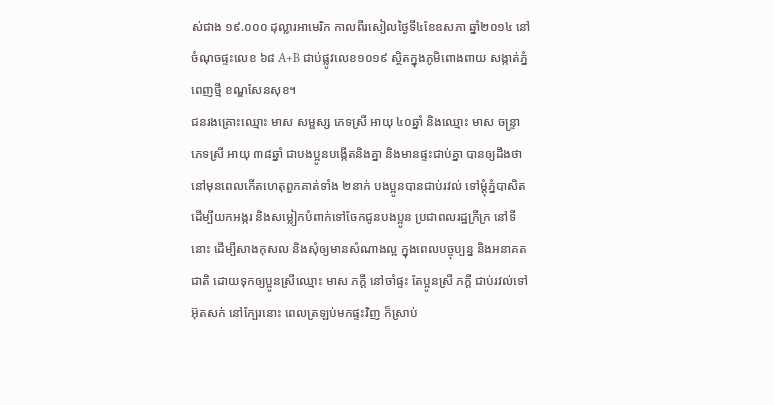ស់ជាង ១៩.០០០ ដុល្លារអាមេរិក កាលពីរសៀលថ្ងៃទី៤ខែឧសភា ឆ្នាំ២០១៤ នៅចំណុចផ្ទះលេខ ៦៨ A+B ជាប់ផ្លូវលេខ១០១៩ ស្ថិតក្នុងភូមិពោងពាយ សង្កាត់ភ្នំពេញថ្មី ខណ្ឌសែនសុខ។
ជនរងគ្រោះឈ្មោះ មាស សម្ផស្ស ភេទស្រី អាយុ ៤០ឆ្នាំ និងឈ្មោះ មាស ចន្ទ្រា ភេទស្រី អាយុ ៣៨ឆ្នាំ ជាបងប្អូនបង្កើតនិងគ្នា និងមានផ្ទះជាប់គ្នា បានឲ្យដឹងថា នៅមុនពេលកើតហេតុពួកគាត់ទាំង ២នាក់ បងប្អូនបានជាប់រវល់ ទៅម្តុំភ្នំបាសិត ដើម្បីយកអង្ករ និងសម្លៀកបំពាក់ទៅចែកជូនបងប្អូន ប្រជាពលរដ្ឋក្រីក្រ នៅទីនោះ ដើម្បីសាងកុសល និងសុំឲ្យមានសំណាងល្អ ក្នុងពេលបច្ចុប្បន្ន និងអនាគតជាតិ ដោយទុកឲ្យប្អូនស្រីឈ្មោះ មាស ភក្តី នៅចាំផ្ទះ តែប្អូនស្រី ភក្តី ជាប់រវល់ទៅអ៊ុតសក់ នៅក្បែរនោះ ពេលត្រឡប់មកផ្ទះវិញ ក៏ស្រាប់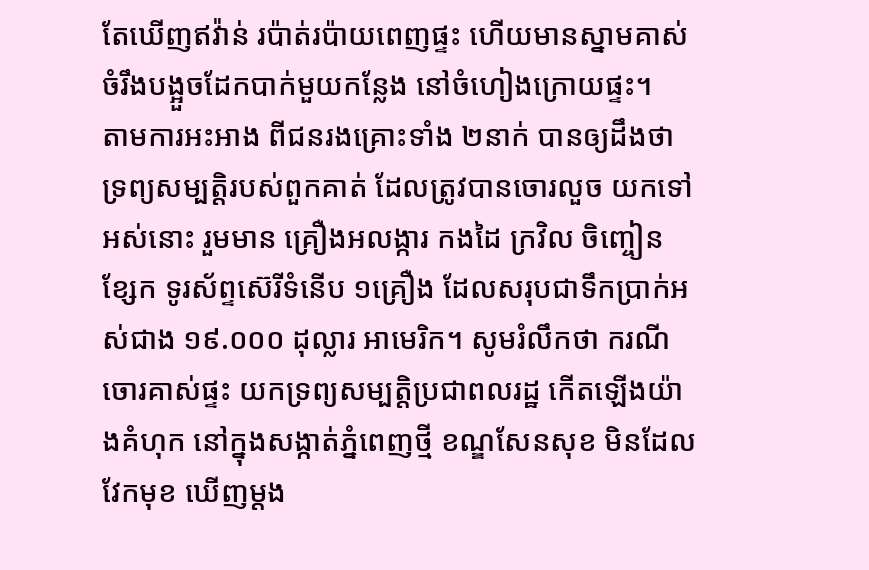តែឃើញឥវ៉ាន់ រប៉ាត់រប៉ាយពេញផ្ទះ ហើយមានស្នាមគាស់ ចំរឹងបង្អួចដែកបាក់មួយកន្លែង នៅចំហៀងក្រោយផ្ទះ។
តាមការអះអាង ពីជនរងគ្រោះទាំង ២នាក់ បានឲ្យដឹងថា ទ្រព្យសម្បត្តិរបស់ពួកគាត់ ដែលត្រូវបានចោរលួច យកទៅអស់នោះ រួមមាន គ្រឿងអលង្ការ កងដៃ ក្រវិល ចិញ្ចៀន ខ្សែក ទូរស័ព្ទស៊េរីទំនើប ១គ្រឿង ដែលសរុបជាទឹកប្រាក់អស់ជាង ១៩.០០០ ដុល្លារ អាមេរិក។ សូមរំលឹកថា ករណីចោរគាស់ផ្ទះ យកទ្រព្យសម្បត្តិប្រជាពលរដ្ឋ កើតឡើងយ៉ាងគំហុក នៅក្នុងសង្កាត់ភ្នំពេញថ្មី ខណ្ឌសែនសុខ មិនដែលវែកមុខ ឃើញម្តង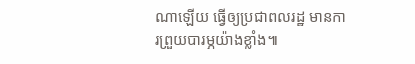ណាឡើយ ធ្វើឲ្យប្រជាពលរដ្ឋ មានការព្រួយបារម្ភយ៉ាងខ្លាំង៕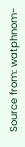Source from: watphnom-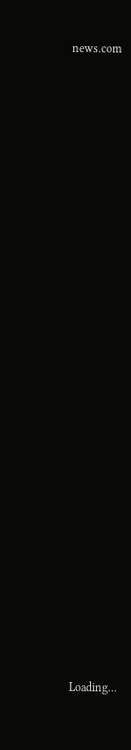news.com

























 Loading...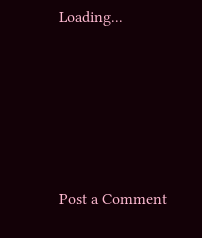Loading...





Post a Comment